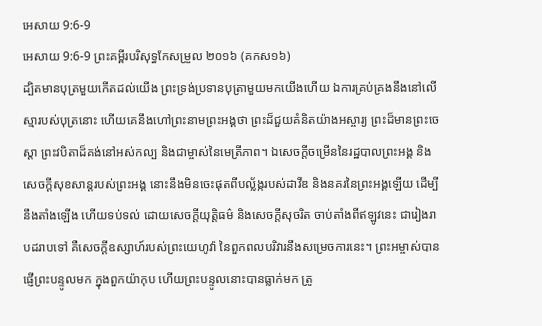អេសាយ 9:6-9
អេសាយ 9:6-9 ព្រះគម្ពីរបរិសុទ្ធកែសម្រួល ២០១៦ (គកស១៦)
ដ្បិតមានបុត្រមួយកើតដល់យើង ព្រះទ្រង់ប្រទានបុត្រាមួយមកយើងហើយ ឯការគ្រប់គ្រងនឹងនៅលើស្មារបស់បុត្រនោះ ហើយគេនឹងហៅព្រះនាមព្រះអង្គថា ព្រះដ៏ជួយគំនិតយ៉ាងអស្ចារ្យ ព្រះដ៏មានព្រះចេស្តា ព្រះវបិតាដ៏គង់នៅអស់កល្ប និងជាម្ចាស់នៃមេត្រីភាព។ ឯសេចក្ដីចម្រើននៃរដ្ឋបាលព្រះអង្គ និងសេចក្ដីសុខសាន្តរបស់ព្រះអង្គ នោះនឹងមិនចេះផុតពីបល្ល័ង្ករបស់ដាវីឌ និងនគរនៃព្រះអង្គឡើយ ដើម្បីនឹងតាំងឡើង ហើយទប់ទល់ ដោយសេចក្ដីយុត្តិធម៌ និងសេចក្ដីសុចរិត ចាប់តាំងពីឥឡូវនេះ ជារៀងរាបដរាបទៅ គឺសេចក្ដីឧស្សាហ៍របស់ព្រះយេហូវ៉ា នៃពួកពលបរិវារនឹងសម្រេចការនេះ។ ព្រះអម្ចាស់បានផ្ញើព្រះបន្ទូលមក ក្នុងពួកយ៉ាកុប ហើយព្រះបន្ទូលនោះបានធ្លាក់មក ត្រូ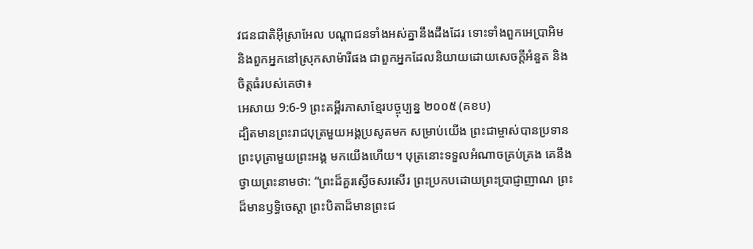វជនជាតិអ៊ីស្រាអែល បណ្ដាជនទាំងអស់គ្នានឹងដឹងដែរ ទោះទាំងពួកអេប្រាអិម និងពួកអ្នកនៅស្រុកសាម៉ារីផង ជាពួកអ្នកដែលនិយាយដោយសេចក្ដីអំនួត និងចិត្តធំរបស់គេថា៖
អេសាយ 9:6-9 ព្រះគម្ពីរភាសាខ្មែរបច្ចុប្បន្ន ២០០៥ (គខប)
ដ្បិតមានព្រះរាជបុត្រមួយអង្គប្រសូតមក សម្រាប់យើង ព្រះជាម្ចាស់បានប្រទានព្រះបុត្រាមួយព្រះអង្គ មកយើងហើយ។ បុត្រនោះទទួលអំណាចគ្រប់គ្រង គេនឹងថ្វាយព្រះនាមថា: “ព្រះដ៏គួរស្ងើចសរសើរ ព្រះប្រកបដោយព្រះប្រាជ្ញាញាណ ព្រះដ៏មានឫទ្ធិចេស្ដា ព្រះបិតាដ៏មានព្រះជ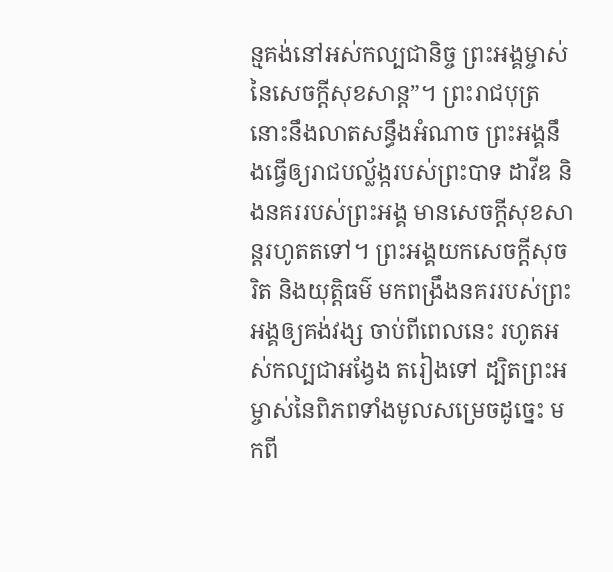ន្មគង់នៅអស់កល្បជានិច្ច ព្រះអង្គម្ចាស់នៃសេចក្ដីសុខសាន្ត”។ ព្រះរាជបុត្រនោះនឹងលាតសន្ធឹងអំណាច ព្រះអង្គនឹងធ្វើឲ្យរាជបល្ល័ង្ករបស់ព្រះបាទ ដាវីឌ និងនគររបស់ព្រះអង្គ មានសេចក្ដីសុខសាន្តរហូតតទៅ។ ព្រះអង្គយកសេចក្ដីសុចរិត និងយុត្តិធម៌ មកពង្រឹងនគររបស់ព្រះអង្គឲ្យគង់វង្ស ចាប់ពីពេលនេះ រហូតអស់កល្បជាអង្វែង តរៀងទៅ ដ្បិតព្រះអម្ចាស់នៃពិភពទាំងមូលសម្រេចដូច្នេះ មកពី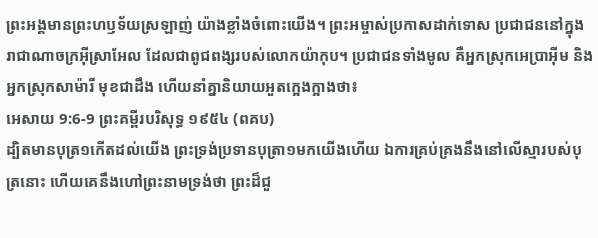ព្រះអង្គមានព្រះហឫទ័យស្រឡាញ់ យ៉ាងខ្លាំងចំពោះយើង។ ព្រះអម្ចាស់ប្រកាសដាក់ទោស ប្រជាជននៅក្នុងរាជាណាចក្រអ៊ីស្រាអែល ដែលជាពូជពង្សរបស់លោកយ៉ាកុប។ ប្រជាជនទាំងមូល គឺអ្នកស្រុកអេប្រាអ៊ីម និងអ្នកស្រុកសាម៉ារី មុខជាដឹង ហើយនាំគ្នានិយាយអួតក្អេងក្អាងថា៖
អេសាយ 9:6-9 ព្រះគម្ពីរបរិសុទ្ធ ១៩៥៤ (ពគប)
ដ្បិតមានបុត្រ១កើតដល់យើង ព្រះទ្រង់ប្រទានបុត្រា១មកយើងហើយ ឯការគ្រប់គ្រងនឹងនៅលើស្មារបស់បុត្រនោះ ហើយគេនឹងហៅព្រះនាមទ្រង់ថា ព្រះដ៏ជួ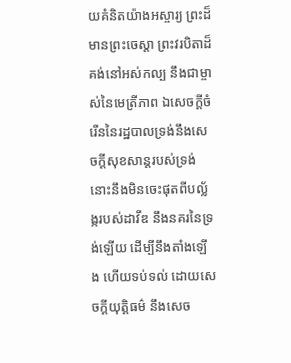យគំនិតយ៉ាងអស្ចារ្យ ព្រះដ៏មានព្រះចេស្តា ព្រះវរបិតាដ៏គង់នៅអស់កល្ប នឹងជាម្ចាស់នៃមេត្រីភាព ឯសេចក្ដីចំរើននៃរដ្ឋបាលទ្រង់នឹងសេចក្ដីសុខសាន្តរបស់ទ្រង់ នោះនឹងមិនចេះផុតពីបល្ល័ង្ករបស់ដាវីឌ នឹងនគរនៃទ្រង់ឡើយ ដើម្បីនឹងតាំងឡើង ហើយទប់ទល់ ដោយសេចក្ដីយុត្តិធម៌ នឹងសេច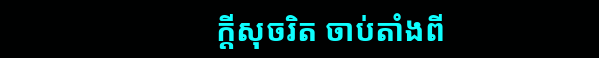ក្ដីសុចរិត ចាប់តាំងពី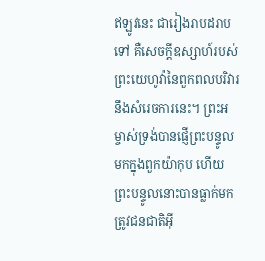ឥឡូវនេះ ជារៀងរាបដរាបទៅ គឺសេចក្ដីឧស្សាហ៍របស់ព្រះយេហូវ៉ានៃពួកពលបរិវារនឹងសំរេចការនេះ។ ព្រះអម្ចាស់ទ្រង់បានផ្ញើព្រះបន្ទូលមកក្នុងពួកយ៉ាកុប ហើយព្រះបន្ទូលនោះបានធ្លាក់មក ត្រូវជនជាតិអ៊ី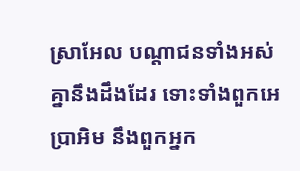ស្រាអែល បណ្តាជនទាំងអស់គ្នានឹងដឹងដែរ ទោះទាំងពួកអេប្រាអិម នឹងពួកអ្នក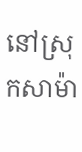នៅស្រុកសាម៉ា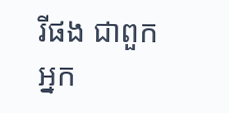រីផង ជាពួកអ្នក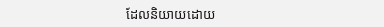ដែលនិយាយដោយ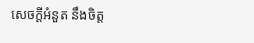សេចក្ដីអំនួត នឹងចិត្ត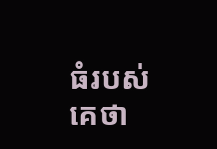ធំរបស់គេថា